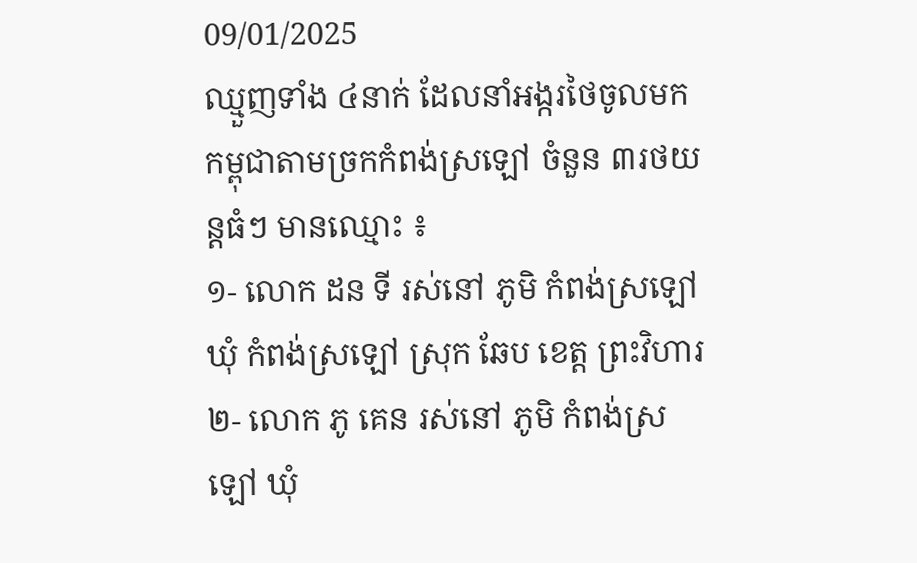09/01/2025
ឈ្មួញទាំង ៤នាក់ ដែលនាំអង្ករថៃចូលមកកម្ពុជាតាមច្រកកំពង់ស្រឡៅ ចំនួន ៣រថយន្តធំៗ មានឈ្មោះ ៖
១- លោក ដន ទី រស់នៅ ភូមិ កំពង់ស្រឡៅ ឃុំ កំពង់ស្រឡៅ ស្រុក ឆែប ខេត្ត ព្រះវិហារ
២- លោក ភូ គេន រស់នៅ ភូមិ កំពង់ស្រឡៅ ឃុំ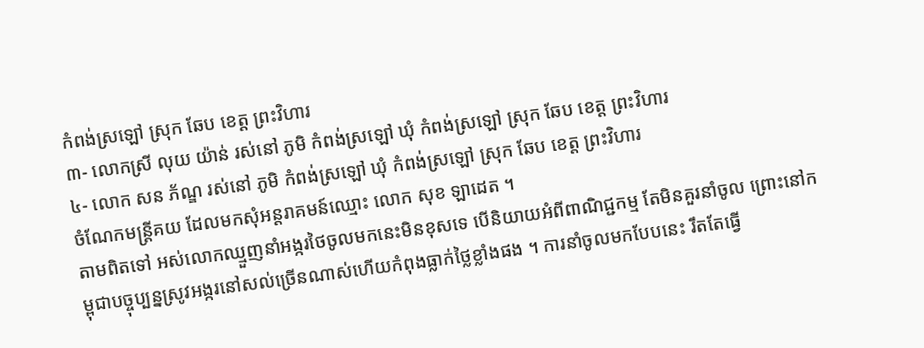កំពង់ស្រឡៅ ស្រុក ឆែប ខេត្ត ព្រះវិហារ
៣- លោកស្រី លុយ យ៉ាន់ រស់នៅ ភូមិ កំពង់ស្រឡៅ ឃុំ កំពង់ស្រឡៅ ស្រុក ឆែប ខេត្ត ព្រះវិហារ
៤- លោក សន ភ័ណ្ឌ រស់នៅ ភូមិ កំពង់ស្រឡៅ ឃុំ កំពង់ស្រឡៅ ស្រុក ឆែប ខេត្ត ព្រះវិហារ
ចំណែកមន្ត្រីគយ ដែលមកសុំអន្តរាគមន៍ឈ្មោះ លោក សុខ ឡាដេត ។
តាមពិតទៅ អស់លោកឈ្មួញនាំអង្ករថៃចូលមកនេះមិនខុសទេ បេីនិយាយអំពីពាណិជ្ជកម្ម តែមិនគួរនាំចូល ព្រោះនៅកម្ពុជាបច្ចុប្បន្នស្រូវអង្ករនៅសល់ច្រើនណាស់ហើយកំពុងធ្លាក់ថ្លៃខ្លាំងផង ។ ការនាំចូលមកបែបនេះ រឹតតែធ្វើ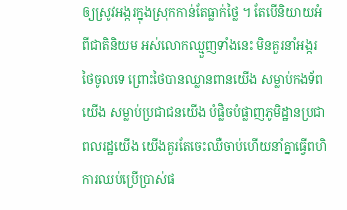ឲ្យស្រូវអង្ករក្នុងស្រុកកាន់តែធ្លាក់ថ្លៃ ។ តែបេីនិយាយអំពីជាតិនិយម អស់លោកឈ្មួញទាំងនេះ មិនគួរនាំអង្ករថៃចូលទេ ព្រោះថៃបានឈ្លានពានយេីង សម្លាប់កងទ័ពយើង សម្លាប់ប្រជាជនយើង បំផ្លិចបំផ្លាញភូមិដ្ឋានប្រជាពលរដ្ឋយើង យើងគួរតែចេះឈឺចាប់ហេីយនាំគ្នាធ្វើពហិការឈប់ប្រើប្រាស់ផ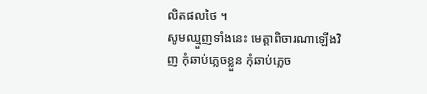លិតផលថៃ ។
សូមឈ្មួញទាំងនេះ មេត្តាពិចារណាឡេីងវិញ កុំឆាប់ភ្លេចខ្លួន កុំឆាប់ភ្លេច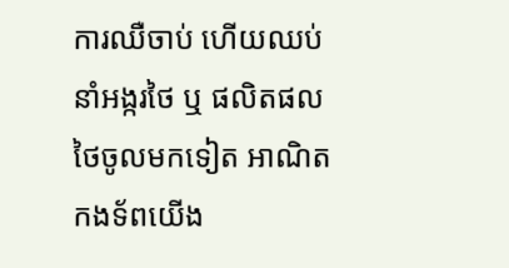ការឈឺចាប់ ហើយឈប់នាំអង្ករថៃ ឬ ផលិតផលថៃចូលមកទៀត អាណិតកងទ័ពយើង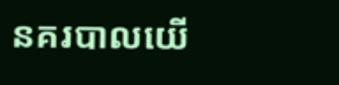នគរបាលយេី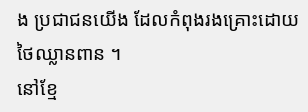ង ប្រជាជនយើង ដែលកំពុងរងគ្រោះដោយថៃឈ្លានពាន ។
នៅខ្មែ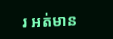រ អត់មាន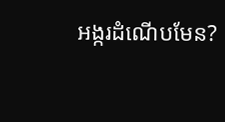អង្ករដំណើបមែន?